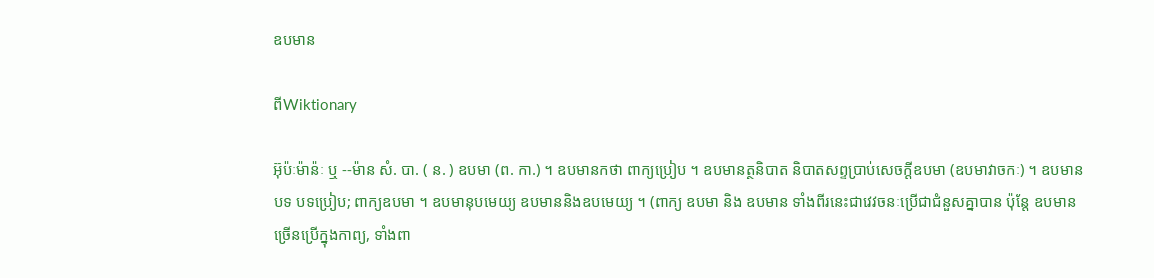ឧបមាន

ពីWiktionary

អ៊ុប៉ៈម៉ាន៉ៈ ឬ --ម៉ាន សំ. បា. ( ន. ) ឧបមា (ព. កា.) ។ ឧបមានកថា ពាក្យប្រៀប ។ ឧបមានត្ថនិបាត និបាតសព្ទប្រាប់សេចក្ដីឧបមា (ឧបមាវាចកៈ) ។ ឧបមានបទ បទប្រៀប; ពាក្យឧបមា ។ ឧបមានុបមេយ្យ ឧបមាននិងឧបមេយ្យ ។ (ពាក្យ ឧបមា និង ឧបមាន ទាំងពីរនេះជាវេវចនៈប្រើជាជំនួសគ្នាបាន ប៉ុន្តែ ឧបមាន ច្រើនប្រើក្នុងកាព្យ, ទាំងពា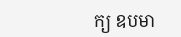ក្យ ឧបមា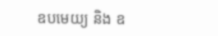ឧបមេយ្យ និង ឧ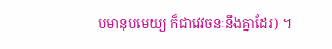បមានុបមេយ្យ ក៏ជាវេវចនៈនឹងគ្នាដែរ) ។